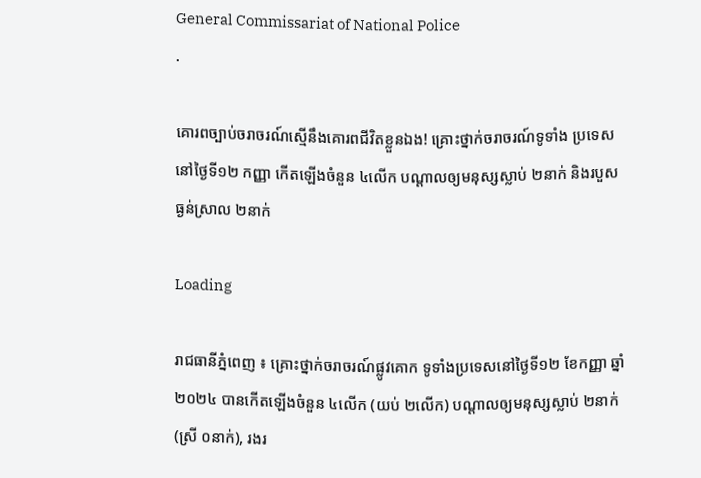General Commissariat of National Police
.

គោរពច្បាប់ចរាចរណ៍ស្មើនឹងគោរពជីវិតខ្លួនឯង! គ្រោះថ្នាក់ចរាចរណ៍ទូទាំង ប្រទេសនៅថ្ងៃទី១២ កញ្ញា កើតឡើងចំនួន ៤លើក បណ្តាលឲ្យមនុស្សស្លាប់ ២នាក់ និងរបួសធ្ងន់ស្រាល ២នាក់

Loading

រាជធានីភ្នំពេញ ៖ គ្រោះថ្នាក់ចរាចរណ៍ផ្លូវគោក ទូទាំងប្រទេសនៅថ្ងៃទី១២ ខែកញ្ញា ឆ្នាំ២០២៤ បានកើតឡើងចំនួន ៤លើក (យប់ ២លើក) បណ្តាលឲ្យមនុស្សស្លាប់ ២នាក់ (ស្រី ០នាក់), រងរ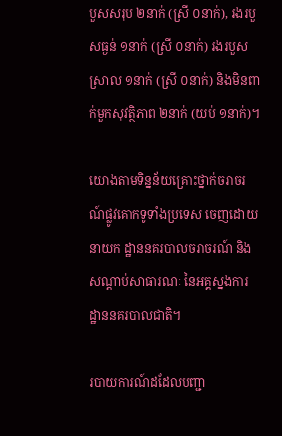បួសសរុប ២នាក់ (ស្រី ០នាក់), រងរបួសធ្ងន់ ១នាក់ (ស្រី ០នាក់) រងរបួសស្រាល ១នាក់ (ស្រី ០នាក់) និងមិនពាក់មួកសុវត្ថិភាព ២នាក់ (យប់ ១នាក់)។

យោងតាមទិន្នន័យគ្រោះថ្នាក់ចរាចរណ៍ផ្លូវគោកទូទាំងប្រទេស ចេញដោយនាយក ដ្ឋាននគរបាលចរាចរណ៍ និងសណ្តាប់សាធារណៈ នៃអគ្គស្នងការដ្ឋាននគរបាលជាតិ។

របាយការណ៍ដដែលបញ្ជា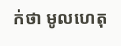ក់ថា មូលហេតុ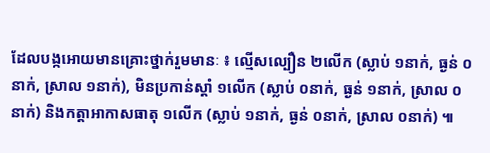ដែលបង្កអោយមានគ្រោះថ្នាក់រួមមានៈ ៖ ល្មើសល្បឿន ២លើក (ស្លាប់ ១នាក់, ធ្ងន់ ០នាក់, ស្រាល ១នាក់), មិនប្រកាន់ស្តាំ ១លើក (ស្លាប់ ០នាក់, ធ្ងន់ ១នាក់, ស្រាល ០នាក់) និងកត្តាអាកាសធាតុ ១លើក (ស្លាប់ ១នាក់, ធ្ងន់ ០នាក់, ស្រាល ០នាក់) ៕